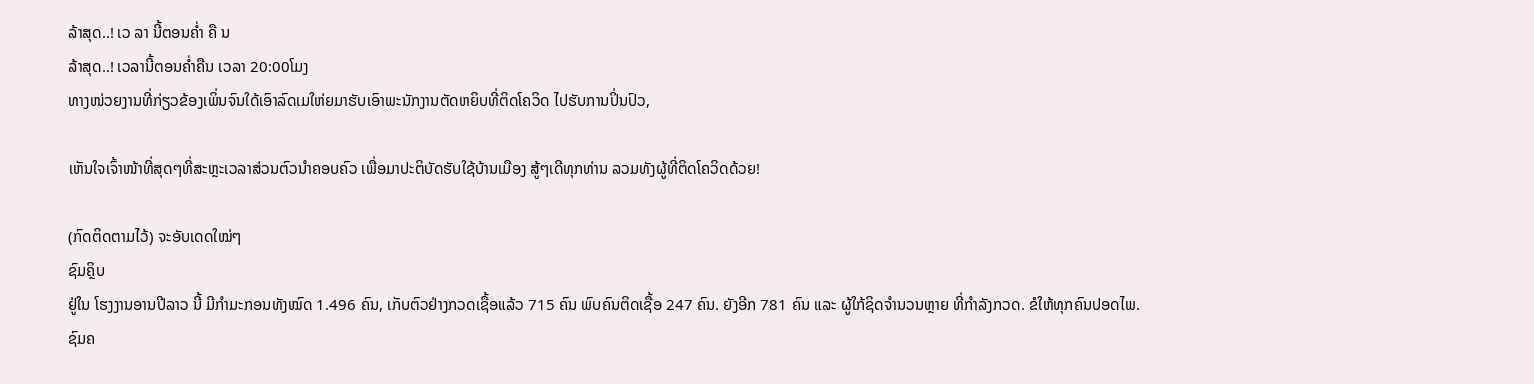ລ້າສຸດ..! ເວ ລາ ນີ້ຕອນຄໍ່າ ຄື ນ
ລ້າສຸດ..! ເວລານີ້ຕອນຄໍ່າຄືນ ເວລາ 20:00ໂມງ
ທາງໜ່ວຍງານທີ່ກ່ຽວຂ້ອງເພິ່ນຈົນໃດ້ເອົາລົດເມໃຫ່ຍມາຮັບເອົາພະນັກງານຕັດຫຍິບທີ່ຕິດໂຄວິດ ໄປຮັບການປິ່ນປົວ,

ເຫັນໃຈເຈົ້າໜ້າທີ່ສຸດໆທີ່ສະຫຼະເວລາສ່ວນຕົວນໍາຄອບຄົວ ເພື່ອມາປະຕິບັດຮັບໃຊ້ບ້ານເມືອງ ສູ້ໆເດີທຸກທ່ານ ລວມທັງຜູ້ທີ່ຕິດໂຄວິດດ້ວຍ!

(ກົດຕິດຕາມໄວ້) ຈະອັບເດດໃໝ່ໆ
ຊົມຄຼິບ
ຢູ່ໃນ ໂຮງງານອານປີລາວ ນີ້ ມີກໍາມະກອນທັງໝົດ 1.496 ຄົນ, ເກັບຕົວຢ່າງກວດເຊື້ອແລ້ວ 715 ຄົນ ພົບຄົນຕິດເຊື້ອ 247 ຄົນ. ຍັງອີກ 781 ຄົນ ແລະ ຜູ້ໃກ້ຊິດຈໍານວນຫຼາຍ ທີ່ກໍາລັງກວດ. ຂໍໃຫ້ທຸກຄົນປອດໄພ.
ຊົມຄ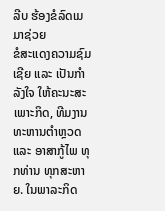ລີບ ຮ້ອງຂໍລົດເມ ມາຊ່ວຍ
ຂໍສະແດງຄວາມຊົມເຊີຍ ແລະ ເປັນກໍາລັງໃຈ ໃຫ້ຄະນະສະເພາະກິດ, ທີມງານທະຫານຕໍາຫຼວດ ແລະ ອາສາກູ້ໄພ ທຸກທ່ານ ທຸກສະຫາຍ. ໃນພາລະກິດ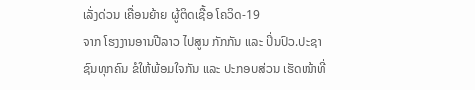ເລັ່ງດ່ວນ ເຄື່ອນຍ້າຍ ຜູ້ຕິດເຊື້ອ ໂຄວິດ-19
ຈາກ ໂຮງງານອານປີລາວ ໄປສູນ ກັກກັນ ແລະ ປິ່ນປົວ.ປະຊາຊົນທຸກຄົນ ຂໍໃຫ້ພ້ອມໃຈກັນ ແລະ ປະກອບສ່ວນ ເຮັດໜ້າທີ່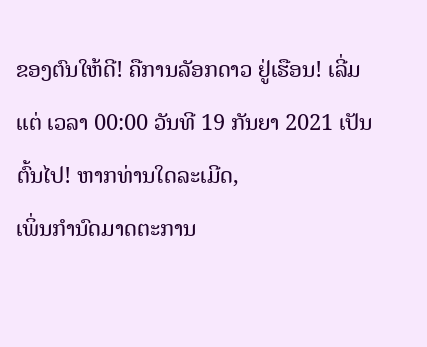ຂອງຕົນໃຫ້ດີ! ຄືການລັອກດາວ ຢູ່ເຮືອນ! ເລີ່ມແຕ່ ເວລາ 00:00 ວັນທີ 19 ກັນຍາ 2021 ເປັນຕົ້ນໄປ! ຫາກທ່ານໃດລະເມີດ,
ເພິ່ນກໍານົດມາດຕະການ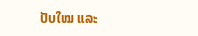ປັບໃໝ ແລະ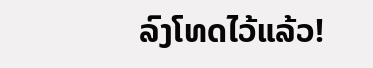ລົງໂທດໄວ້ແລ້ວ!